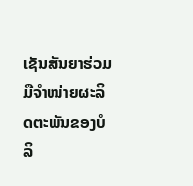ເຊັນສັນຍາຮ່ວມມືຈຳໜ່າຍຜະລິດຕະພັນຂອງບໍລິ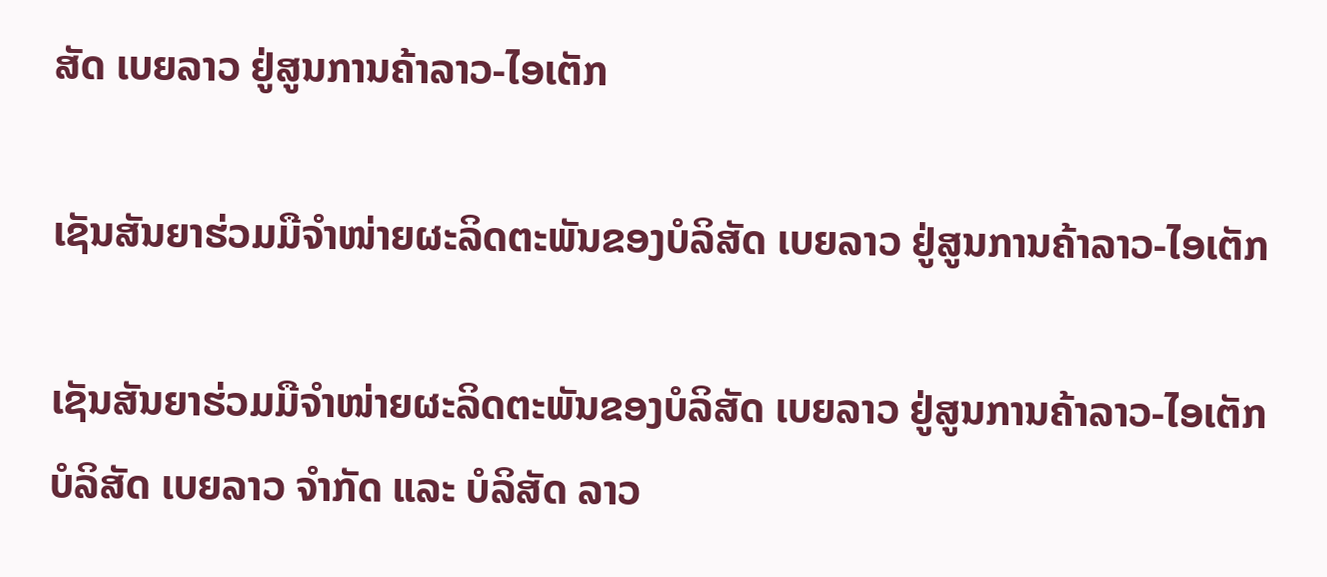ສັດ ເບຍລາວ ຢູ່ສູນການຄ້າລາວ-ໄອເຕັກ

ເຊັນສັນຍາຮ່ວມມືຈຳໜ່າຍຜະລິດຕະພັນຂອງບໍລິສັດ ເບຍລາວ ຢູ່ສູນການຄ້າລາວ-ໄອເຕັກ

ເຊັນສັນຍາຮ່ວມມືຈຳໜ່າຍຜະລິດຕະພັນຂອງບໍລິສັດ ເບຍລາວ ຢູ່ສູນການຄ້າລາວ-ໄອເຕັກ
ບໍລິສັດ ເບຍລາວ ຈຳກັດ ແລະ ບໍລິສັດ ລາວ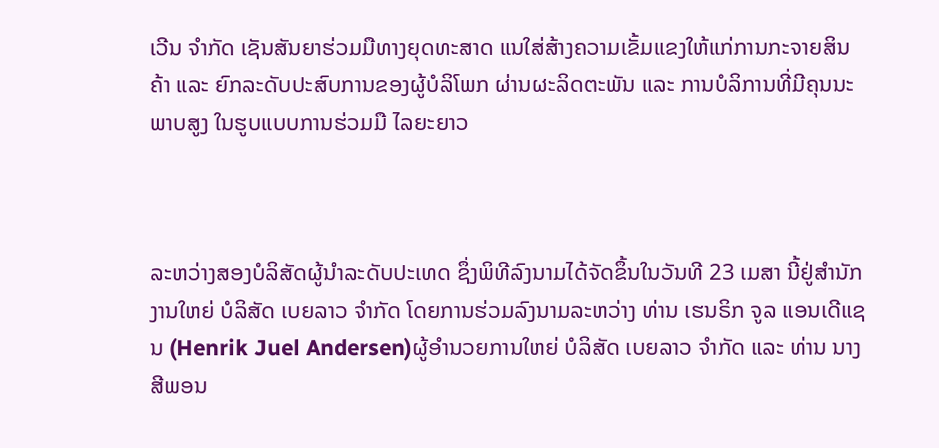ເວີນ ຈຳກັດ ເຊັນສັນຍາຮ່ວມມືທາງຍຸດທະສາດ ແນໃສ່ສ້າງຄວາມເຂັ້ມແຂງໃຫ້ແກ່ການກະຈາຍສິນຄ້າ ແລະ ຍົກລະດັບປະສົບການຂອງຜູ້ບໍລິໂພກ ຜ່ານຜະລິດຕະພັນ ແລະ ການບໍລິການທີ່ມີຄຸນນະພາບສູງ ໃນຮູບແບບການຮ່ວມມື ໄລຍະຍາວ



ລະຫວ່າງສອງບໍລິສັດຜູ້ນຳລະດັບປະເທດ ຊຶ່ງພິທີລົງນາມໄດ້ຈັດຂຶ້ນໃນວັນທີ 23 ເມສາ ນີ້ຢູ່ສຳນັກງານໃຫຍ່ ບໍລິສັດ ເບຍລາວ ຈຳກັດ ໂດຍການຮ່ວມລົງນາມລະຫວ່າງ ທ່ານ ເຮນຣິກ ຈູລ ແອນເດີແຊນ (Henrik Juel Andersen)ຜູ້ອຳນວຍການໃຫຍ່ ບໍລິສັດ ເບຍລາວ ຈຳກັດ ແລະ ທ່ານ ນາງ ສີພອນ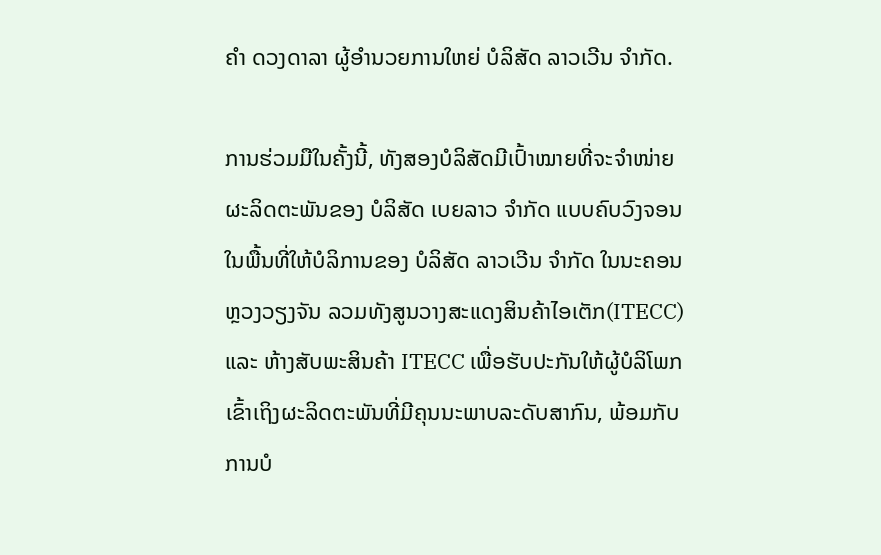ຄຳ ດວງດາລາ ຜູ້ອຳນວຍການໃຫຍ່ ບໍລິສັດ ລາວເວີນ ຈຳກັດ.

ການຮ່ວມມືໃນຄັ້ງນີ້, ທັງສອງບໍລິສັດມີເປົ້າໝາຍທີ່ຈະຈຳໜ່າຍຜະລິດຕະພັນຂອງ ບໍລິສັດ ເບຍລາວ ຈຳກັດ ແບບຄົບວົງຈອນ ໃນພື້ນທີ່ໃຫ້ບໍລິການຂອງ ບໍລິສັດ ລາວເວີນ ຈຳກັດ ໃນນະຄອນຫຼວງວຽງຈັນ ລວມທັງສູນວາງສະແດງສິນຄ້າໄອເຕັກ(ITECC) ແລະ ຫ້າງສັບພະສິນຄ້າ ITECC ເພື່ອຮັບປະກັນໃຫ້ຜູ້ບໍລິໂພກ ເຂົ້າເຖິງຜະລິດຕະພັນທີ່ມີຄຸນນະພາບລະດັບສາກົນ, ພ້ອມກັບການບໍ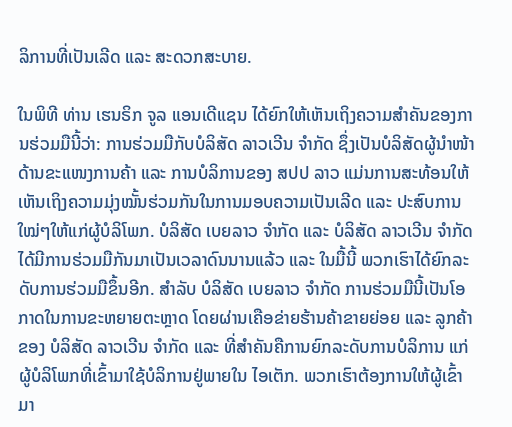ລິການທີ່ເປັນເລີດ ແລະ ສະດວກສະບາຍ.

ໃນພິທີ ທ່ານ ເຮນຣິກ ຈູລ ແອນເດີແຊນ ໄດ້ຍົກໃຫ້ເຫັນເຖິງຄວາມສຳຄັນຂອງການຮ່ວມມືນີ້ວ່າ: ການຮ່ວມມືກັບບໍລິສັດ ລາວເວີນ ຈຳກັດ ຊຶ່ງເປັນບໍລິສັດຜູ້ນຳໜ້າ ດ້ານຂະແໜງການຄ້າ ແລະ ການບໍລິການຂອງ ສປປ ລາວ ແມ່ນການສະທ້ອນໃຫ້ເຫັນເຖິງຄວາມມຸ່ງໝັ້ນຮ່ວມກັນໃນການມອບຄວາມເປັນເລີດ ແລະ ປະສົບການໃໝ່ໆໃຫ້ແກ່ຜູ້ບໍລິໂພກ. ບໍລິສັດ ເບຍລາວ ຈຳກັດ ແລະ ບໍລິສັດ ລາວເວີນ ຈຳກັດ ໄດ້ມີການຮ່ວມມືກັນມາເປັນເວລາດົນນານແລ້ວ ແລະ ໃນມື້ນີ້ ພວກເຮົາໄດ້ຍົກລະດັບການຮ່ວມມືຂຶ້ນອີກ. ສຳລັບ ບໍລິສັດ ເບຍລາວ ຈຳກັດ ການຮ່ວມມືນີ້ເປັນໂອກາດໃນການຂະຫຍາຍຕະຫຼາດ ໂດຍຜ່ານເຄືອຂ່າຍຮ້ານຄ້າຂາຍຍ່ອຍ ແລະ ລູກຄ້າຂອງ ບໍລິສັດ ລາວເວີນ ຈຳກັດ ແລະ ທີ່ສຳຄັນຄືການຍົກລະດັບການບໍລິການ ແກ່ຜູ້ບໍລິໂພກທີ່ເຂົ້າມາໃຊ້ບໍລິການຢູ່ພາຍໃນ ໄອເຕັກ. ພວກເຮົາຕ້ອງການໃຫ້ຜູ້ເຂົ້າມາ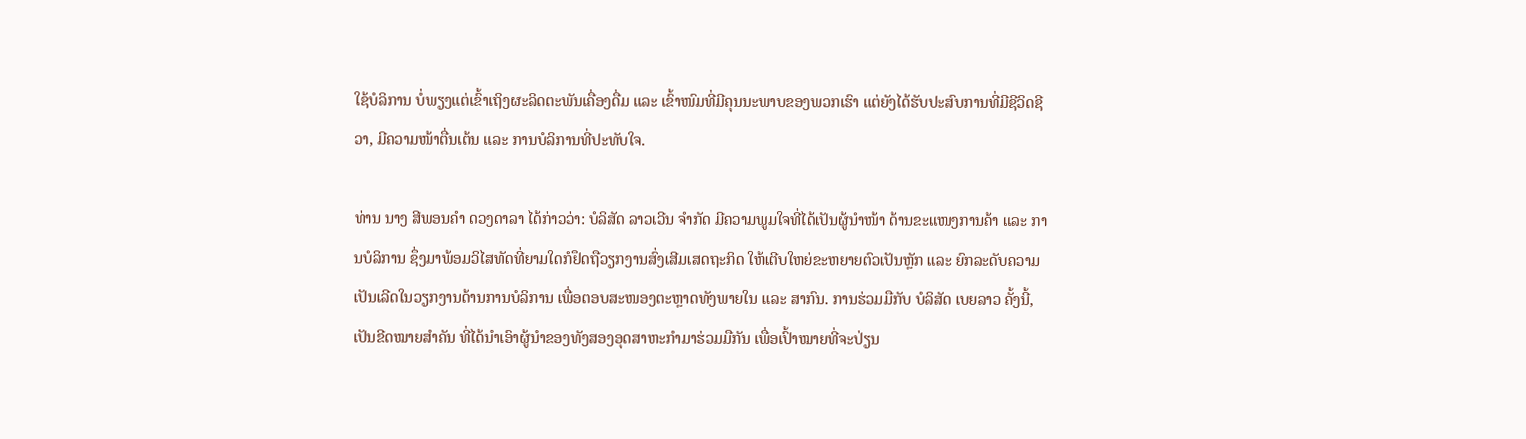ໃຊ້ບໍລິການ ບໍ່ພຽງແຕ່ເຂົ້າເຖິງຜະລິດຕະພັນເຄື່ອງດື່ມ ແລະ ເຂົ້າໜົມທີ່ມີຄຸນນະພາບຂອງພວກເຮົາ ແຕ່ຍັງໄດ້ຮັບປະສົບການທີ່ມີຊີວິດຊີວາ, ມີຄວາມໜ້າຕື່ນເຕ້ນ ແລະ ການບໍລິການທີ່ປະທັບໃຈ.

ທ່ານ ນາງ ສີພອນຄຳ ດວງດາລາ ໄດ້ກ່າວວ່າ: ບໍລິສັດ ລາວເວີນ ຈຳກັດ ມີຄວາມພູມໃຈທີ່ໄດ້ເປັນຜູ້ນຳໜ້າ ດ້ານຂະແໜງການຄ້າ ແລະ ການບໍລິການ ຊຶ່ງມາພ້ອມວິໄສທັດທີ່ຍາມໃດກໍຢຶດຖືວຽກງານສົ່ງເສີມເສດຖະກິດ ໃຫ້ເຕີບໃຫຍ່ຂະຫຍາຍຕົວເປັນຫຼັກ ແລະ ຍົກລະດັບຄວາມເປັນເລີດໃນວຽກງານດ້ານການບໍລິການ ເພື່ອຕອບສະໜອງຕະຫຼາດທັງພາຍໃນ ແລະ ສາກົນ. ການຮ່ວມມືກັບ ບໍລິສັດ ເບຍລາວ ຄັ້ງນີ້, ເປັນຂີດໝາຍສຳຄັນ ທີ່ໄດ້ນຳເອົາຜູ້ນຳຂອງທັງສອງອຸດສາຫະກຳມາຮ່ວມມືກັນ ເພື່ອເປົ້າໝາຍທີ່ຈະປ່ຽນ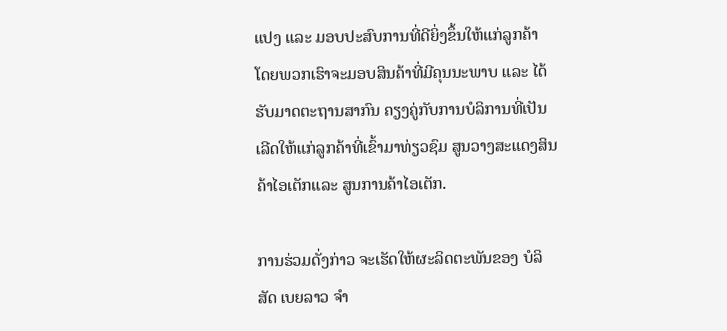ແປງ ແລະ ມອບປະສົບການທີ່ດີຍິ່ງຂຶ້ນໃຫ້ແກ່ລູກຄ້າ ໂດຍພວກເຮົາຈະມອບສິນຄ້າທີ່ມີຄຸນນະພາບ ແລະ ໄດ້ຮັບມາດຕະຖານສາກົນ ຄຽງຄູ່ກັບການບໍລິການທີ່ເປັນເລີດໃຫ້ແກ່ລູກຄ້າທີ່ເຂົ້າມາທ່ຽວຊົມ ສູນວາງສະແດງສິນຄ້າໄອເຕັກແລະ ສູນການຄ້າໄອເຕັກ.

ການຮ່ວມດັ່ງກ່າວ ຈະເຮັດໃຫ້ຜະລິດຕະພັນຂອງ ບໍລິສັດ ເບຍລາວ ຈຳ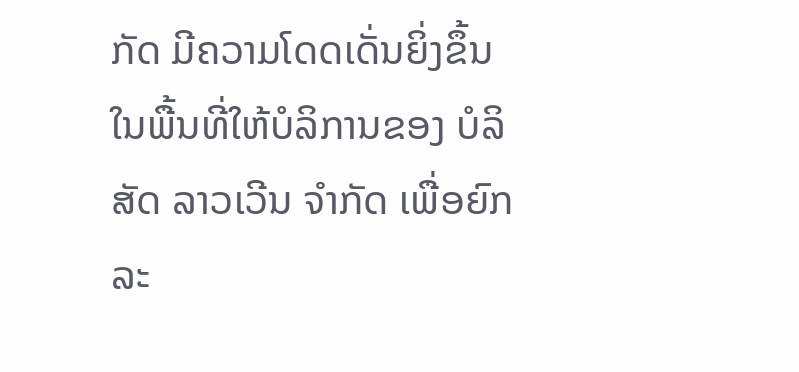ກັດ ມີຄວາມໂດດເດັ່ນຍິ່ງຂຶ້ນ ໃນພື້ນທີ່ໃຫ້ບໍລິການຂອງ ບໍລິສັດ ລາວເວີນ ຈຳກັດ ເພື່ອຍົກລະ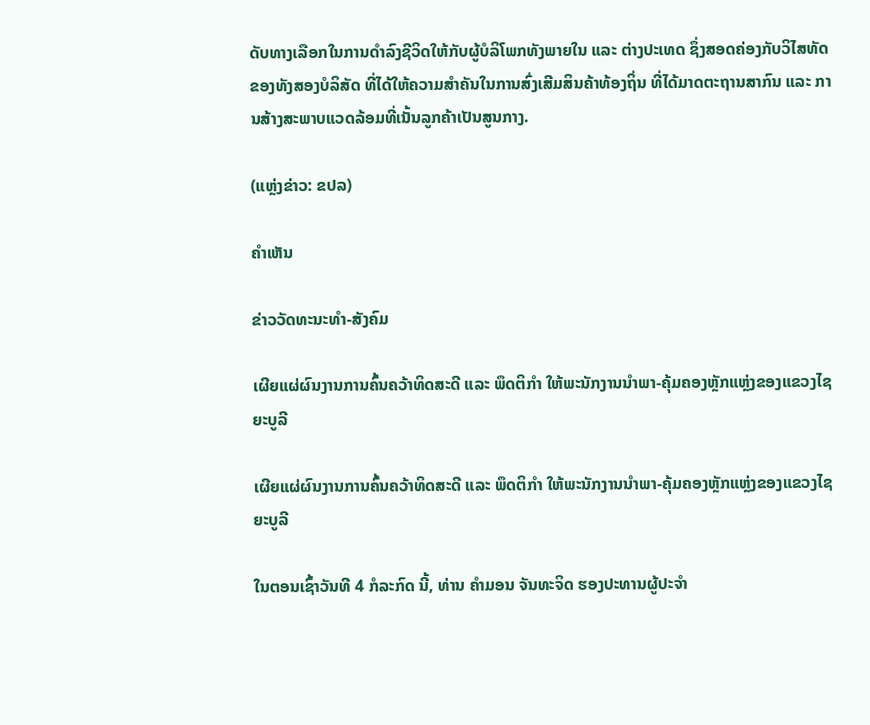ດັບທາງເລືອກໃນການດຳລົງຊີວິດໃຫ້ກັບຜູ້ບໍລິໂພກທັງພາຍໃນ ແລະ ຕ່າງປະເທດ ຊຶ່ງສອດຄ່ອງກັບວິໄສທັດຂອງທັງສອງບໍລິສັດ ທີ່ໄດ້ໃຫ້ຄວາມສຳຄັນໃນການສົ່ງເສີມສິນຄ້າທ້ອງຖິ່ນ ທີ່ໄດ້ມາດຕະຖານສາກົນ ແລະ ການສ້າງສະພາບແວດລ້ອມທີ່ເນັ້ນລູກຄ້າເປັນສູນກາງ.

(ແຫຼ່ງຂ່າວ: ຂປລ)

ຄໍາເຫັນ

ຂ່າວວັດທະນະທຳ-ສັງຄົມ

ເຜີຍແຜ່ຜົນງານການຄົ້ນຄວ້າທິດສະດີ ແລະ ພຶດຕິກຳ ໃຫ້ພະນັກງານນຳພາ-ຄຸ້ມຄອງຫຼັກແຫຼ່ງຂອງແຂວງໄຊຍະບູລີ

ເຜີຍແຜ່ຜົນງານການຄົ້ນຄວ້າທິດສະດີ ແລະ ພຶດຕິກຳ ໃຫ້ພະນັກງານນຳພາ-ຄຸ້ມຄອງຫຼັກແຫຼ່ງຂອງແຂວງໄຊຍະບູລີ

ໃນຕອນເຊົ້າວັນທີ 4 ກໍລະກົດ ນີ້, ທ່ານ ຄຳມອນ ຈັນທະຈິດ ຮອງປະທານຜູ້ປະຈຳ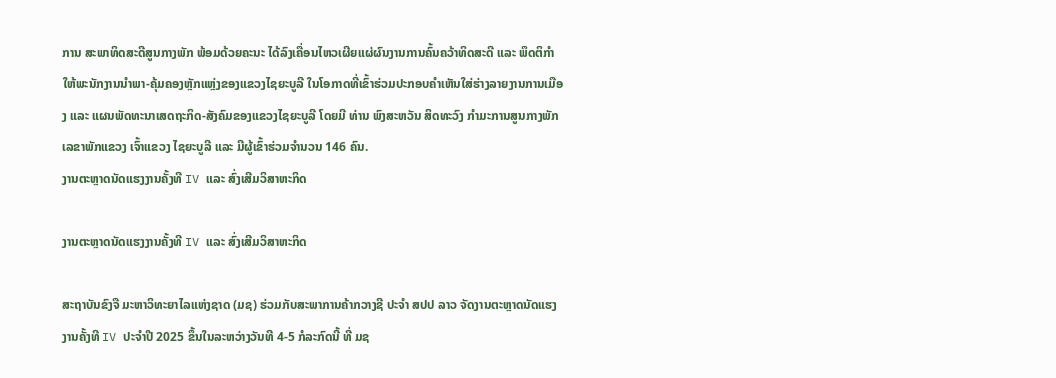ການ ສະພາທິດສະດີສູນກາງພັກ ພ້ອມດ້ວຍຄະນະ ໄດ້ລົງເຄື່ອນໄຫວເຜີຍແຜ່ຜົນງານການຄົ້ນຄວ້າທິດສະດີ ແລະ ພຶດຕິກຳ ໃຫ້ພະນັກງານນຳພາ-ຄຸ້ມຄອງຫຼັກແຫຼ່ງຂອງແຂວງໄຊຍະບູລີ ໃນໂອກາດທີ່ເຂົ້າຮ່ວມປະກອບຄຳເຫັນໃສ່ຮ່າງລາຍງານການເມືອງ ແລະ ແຜນພັດທະນາເສດຖະກິດ-ສັງຄົມຂອງແຂວງໄຊຍະບູລີ ໂດຍມີ ທ່ານ ພົງສະຫວັນ ສິດທະວົງ ກຳມະການສູນກາງພັກ ເລຂາພັກແຂວງ ເຈົ້າແຂວງ ໄຊຍະບູລີ ແລະ ມີຜູ້ເຂົ້າຮ່ວມຈຳນວນ 146 ຄົນ.
ງານຕະຫຼາດນັດແຮງງານຄັ້ງທີ IV ແລະ ສົ່ງເສີມວິສາຫະກິດ

ງານຕະຫຼາດນັດແຮງງານຄັ້ງທີ IV ແລະ ສົ່ງເສີມວິສາຫະກິດ

ສະຖາບັນຂົງຈື ມະຫາວິທະຍາໄລແຫ່ງຊາດ (ມຊ) ຮ່ວມກັບສະພາການຄ້າກວາງຊີ ປະຈຳ ສປປ ລາວ ຈັດງານຕະຫຼາດນັດແຮງງານຄັ້ງທີ IV ປະຈຳປີ 2025 ຂຶ້ນໃນລະຫວ່າງວັນທີ 4-5 ກໍລະກົດນີ້ ທີ່ ມຊ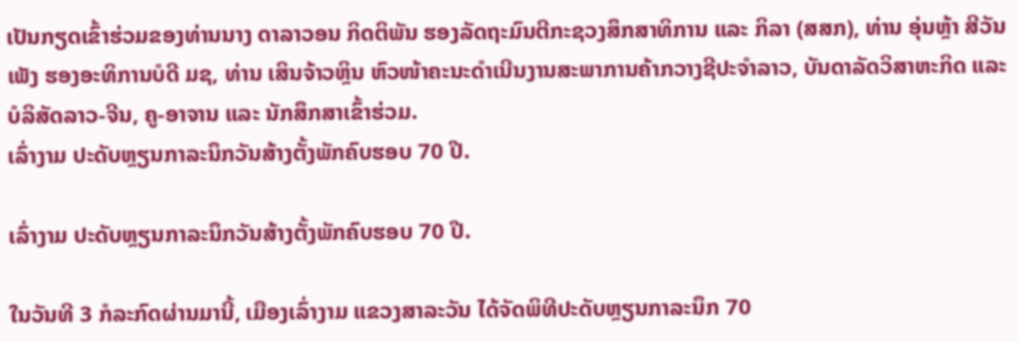ເປັນກຽດເຂົ້າຮ່ວມຂອງທ່ານນາງ ດາລາວອນ ກິດຕິພັນ ຮອງລັດຖະມົນຕີກະຊວງສຶກສາທິການ ແລະ ກິລາ (ສສກ), ທ່ານ ອຸ່ນຫຼ້າ ສີວັນເພັງ ຮອງອະທິການບໍດີ ມຊ, ທ່ານ ເສິນຈ້າວຫຼິນ ຫົວໜ້າຄະນະດໍາເນີນງານສະພາການຄ້າກວາງຊີປະຈໍາລາວ, ບັນດາລັດວິສາຫະກິດ ແລະ ບໍລິສັດລາວ-ຈີນ, ຄູ-ອາຈານ ແລະ ນັກສຶກສາເຂົ້າຮ່ວມ.
ເລົ່າງາມ ປະດັບຫຼຽນກາລະນຶກວັນສ້າງຕັ້ງພັກຄົບຮອບ 70 ປີ.

ເລົ່າງາມ ປະດັບຫຼຽນກາລະນຶກວັນສ້າງຕັ້ງພັກຄົບຮອບ 70 ປີ.

ໃນວັນທີ 3 ກໍລະກົດຜ່ານມານີ້, ເມືອງເລົ່າງາມ ແຂວງສາລະວັນ ໄດ້ຈັດພິທີປະດັບຫຼຽນກາລະນຶກ 70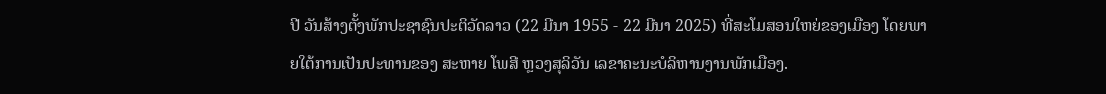ປີ ວັນສ້າງຕັ້ງພັກປະຊາຊົນປະຕິວັດລາວ (22 ມີນາ 1955 - 22 ມີນາ 2025) ທີ່ສະໂມສອນໃຫຍ່ຂອງເມືອງ ໂດຍພາຍໃຕ້ການເປັນປະທານຂອງ ສະຫາຍ ໂພສີ ຫຼວງສຸລິວັນ ເລຂາຄະນະບໍລິຫານງານພັກເມືອງ.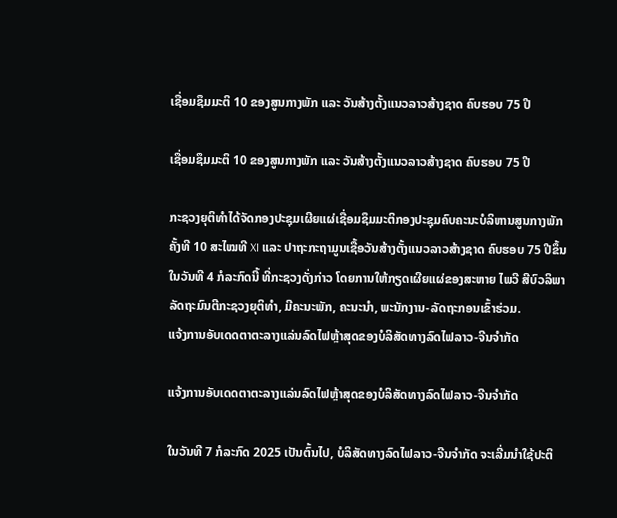ເຊື່ອມຊຶມມະຕິ 10 ຂອງສູນກາງພັກ ແລະ ວັນສ້າງຕັ້ງແນວລາວສ້າງຊາດ ຄົບຮອບ 75 ປີ

ເຊື່ອມຊຶມມະຕິ 10 ຂອງສູນກາງພັກ ແລະ ວັນສ້າງຕັ້ງແນວລາວສ້າງຊາດ ຄົບຮອບ 75 ປີ

ກະຊວງຍຸຕິທຳໄດ້ຈັດກອງປະຊຸມເຜີຍແຜ່ເຊື່ອມຊຶມມະຕິກອງປະຊຸມຄົບຄະນະບໍລິຫານສູນກາງພັກ ຄັ້ງທີ 10 ສະໄໝທີ XI ແລະ ປາຖະກະຖາມູນເຊື້ອວັນສ້າງຕັ້ງແນວລາວສ້າງຊາດ ຄົບຮອບ 75 ປີຂຶ້ນໃນວັນທີ 4 ກໍລະກົດນີ້ ທີ່ກະຊວງດັ່ງກ່າວ ໂດຍການໃຫ້ກຽດເຜີຍແຜ່ຂອງສະຫາຍ ໄພວີ ສີບົວລິພາ ລັດຖະມົນຕີກະຊວງຍຸຕິທຳ, ມີຄະນະພັກ, ຄະນະນຳ, ພະນັກງານ-ລັດຖະກອນເຂົ້າຮ່ວມ.
ແຈ້ງການອັບເດດຕາຕະລາງແລ່ນລົດໄຟຫຼ້າສຸດຂອງບໍລິສັດທາງລົດໄຟລາວ-ຈີນຈຳກັດ

ແຈ້ງການອັບເດດຕາຕະລາງແລ່ນລົດໄຟຫຼ້າສຸດຂອງບໍລິສັດທາງລົດໄຟລາວ-ຈີນຈຳກັດ

ໃນວັນທີ 7 ກໍລະກົດ 2025 ເປັນຕົ້ນໄປ, ບໍລິສັດທາງລົດໄຟລາວ-ຈີນຈຳກັດ ຈະເລີ່ມນຳໃຊ້ປະຕິ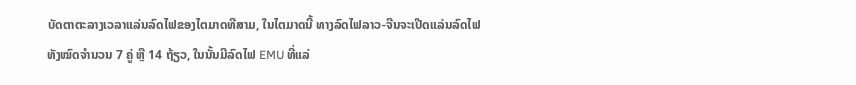ບັດຕາຕະລາງເວລາແລ່ນລົດໄຟຂອງໄຕມາດທີສາມ, ໃນໄຕມາດນີ້ ທາງລົດໄຟລາວ-ຈີນຈະເປີດແລ່ນລົດໄຟທັງໝົດຈຳນວນ 7 ຄູ່ ຫຼື 14 ຖ້ຽວ, ໃນນັ້ນມີລົດໄຟ EMU ທີ່ແລ່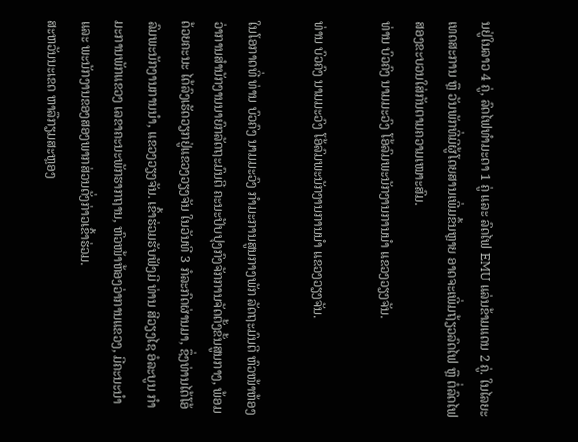ນຢູ່ໃນລາວ 4 ຄູ່, ລົດໄຟທໍາມະດາ 1 ຄູ່ ແລະ ລົດໄຟ EMU ແລ່ນຂ້າມແດນ 2 ຄູ່. ໃນໄລຍະເທດສະການ ຫຼື ວັນພັກທີ່ມີຜູ້ໂດຍສານເພີ່ມຂຶ້ນຫຼາຍ ອາດຈະເພີ່ມຖ້ຽວລົດໄຟ ຫຼື ຕໍ່ລົດໄຟສອງຂະບວນໃສ່ກັນຕາມຄວາມເໝາະສົມ.
ທ່ານ ບົວຄົງ ນາມມະວົງ ໂອ້ລົມພະນັກງານການນຳ ແຂວງວຽງຈັນ.

ທ່ານ ບົວຄົງ ນາມມະວົງ ໂອ້ລົມພະນັກງານການນຳ ແຂວງວຽງຈັນ.

ໃນໂອກາດທີ່ ທ່ານ ບົວຄົງ ນາມມະວົງ ກຳມະການສູນກາງພັກ ລັດຖະມົນຕີ ຫົວໜ້າຫ້ອງວ່າການສຳນັກງານນາຍົກລັດຖະມົນຕີ ຄະນະປັບປຸງກົງຈັກການຈັດຕັ້ງຂັ້ນສູນກາງ, ພ້ອມດ້ວຍຄະນະ ໄດ້ລົງເຮັດວຽກຢູ່ແຂວງວຽງຈັນ ໃນວັນທີ 3 ກໍລະກົດຜ່ານມາ, ຊຶ່ງທ່ານໄດ້ໂອ້ລົມພະນັກງານການນຳ, ແຂວງວຽງຈັນ. ເຂົ້າຮ່ວມຮັບຟັງມີ ທ່ານ ສີວຽງໄຊ ອໍລະບູນ ກຳມະການພັກແຂວງ ເລຂາຄະນະພັກຮາກຖານ, ຫົວໜ້າຫ້ອງວ່າການແຂວງ, ມີຄະນະນຳ ແລະ ພະນັກງານຂອງສອງພາກສ່ວນດັ່ງກ່າວເຂົ້າຮ່ວມ.
ສະຫວັນນະເຂດ ຫາລືກຽມສະຫຼອງ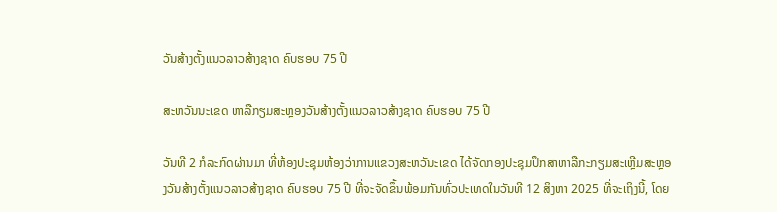ວັນສ້າງຕັ້ງແນວລາວສ້າງຊາດ ຄົບຮອບ 75 ປີ

ສະຫວັນນະເຂດ ຫາລືກຽມສະຫຼອງວັນສ້າງຕັ້ງແນວລາວສ້າງຊາດ ຄົບຮອບ 75 ປີ

ວັນທີ 2 ກໍລະກົດຜ່ານມາ ທີ່ຫ້ອງປະຊຸມຫ້ອງວ່າການແຂວງສະຫວັນະເຂດ ໄດ້ຈັດກອງປະຊຸມປຶກສາຫາລືກະກຽມສະເຫຼີມສະຫຼອງວັນສ້າງຕັ້ງແນວລາວສ້າງຊາດ ຄົບຮອບ 75 ປີ ທີ່ຈະຈັດຂຶ້ນພ້ອມກັນທົ່ວປະເທດໃນວັນທີ 12 ສິງຫາ 2025 ທີ່ຈະເຖິງນີ້, ໂດຍ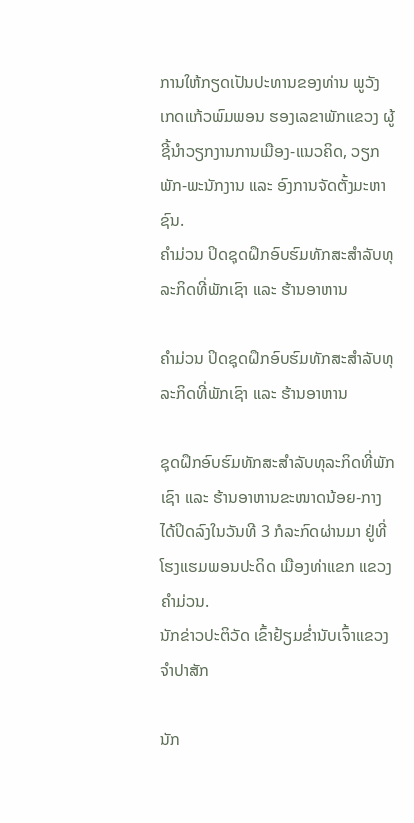ການໃຫ້ກຽດເປັນປະທານຂອງທ່ານ ພູວັງ ເກດແກ້ວພົມພອນ ຮອງເລຂາພັກແຂວງ ຜູ້ຊີ້ນຳວຽກງານການເມືອງ-ແນວຄິດ, ວຽກພັກ-ພະນັກງານ ແລະ ອົງການຈັດຕັ້ງມະຫາຊົນ.
ຄໍາມ່ວນ ປິດຊຸດຝຶກອົບຮົມທັກສະສໍາລັບທຸລະກິດທີ່ພັກເຊົາ ແລະ ຮ້ານອາຫານ

ຄໍາມ່ວນ ປິດຊຸດຝຶກອົບຮົມທັກສະສໍາລັບທຸລະກິດທີ່ພັກເຊົາ ແລະ ຮ້ານອາຫານ

ຊຸດຝຶກອົບຮົມທັກສະສໍາລັບທຸລະກິດທີ່ພັກເຊົາ ແລະ ຮ້ານອາຫານຂະໜາດນ້ອຍ-ກາງໄດ້ປິດລົງໃນວັນທີ 3 ກໍລະກົດຜ່ານມາ ຢູ່ທີ່ໂຮງແຮມພອນປະດິດ ເມືອງທ່າແຂກ ແຂວງຄໍາມ່ວນ.
ນັກຂ່າວປະຕິວັດ ເຂົ້າຢ້ຽມຂໍ່ານັບເຈົ້າແຂວງຈຳປາສັກ

ນັກ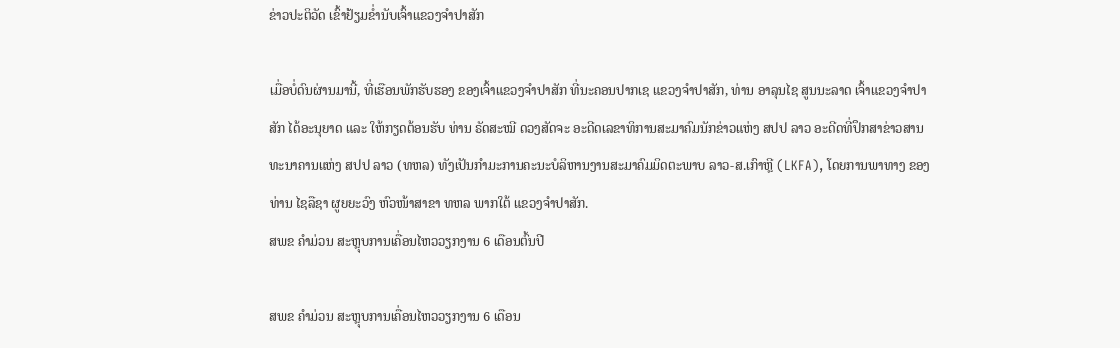ຂ່າວປະຕິວັດ ເຂົ້າຢ້ຽມຂໍ່ານັບເຈົ້າແຂວງຈຳປາສັກ

ເມື່ອບໍ່ດົນຜ່ານມານີ້, ທີ່ເຮືອນພັກຮັບຮອງ ຂອງເຈົ້າແຂວງຈໍາປາສັກ ທີ່ນະຄອນປາກເຊ ແຂວງຈໍາປາສັກ, ທ່ານ ອາລຸນໄຊ ສູນນະລາດ ເຈົ້າແຂວງຈໍາປາສັກ ໄດ້ອະນຸຍາດ ແລະ ໃຫ້ກຽດຕ້ອນຮັບ ທ່ານ ຣັດສະໝີ ດວງສັດຈະ ອະດີດເລຂາທິການສະມາຄົມນັກຂ່າວແຫ່ງ ສປປ ລາວ ອະດີດທີ່ປຶກສາຂ່າວສານທະນາຄານແຫ່ງ ສປປ ລາວ (ທຫລ) ທັງເປັນກໍາມະການຄະນະບໍລິຫານງານສະມາຄົມມິດຕະພາບ ລາວ-ສ.ເກົາຫຼີ (LKFA), ໂດຍການພາທາງ ຂອງທ່ານ ໄຊລືຊາ ຜູຍຍະວົງ ຫົວໜ້າສາຂາ ທຫລ ພາກໃຕ້ ແຂວງຈໍາປາສັກ.
ສພຂ ຄໍາມ່ວນ ສະຫຼຸບການເຄື່ອນໄຫວວຽກງານ 6 ເດືອນຕົ້ນປີ

ສພຂ ຄໍາມ່ວນ ສະຫຼຸບການເຄື່ອນໄຫວວຽກງານ 6 ເດືອນ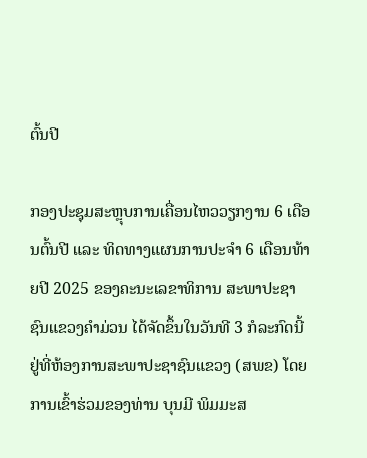ຕົ້ນປີ

ກອງປະຊຸມສະຫຼຸບການເຄື່ອນໄຫວວຽກງານ 6 ເດືອນຕົ້ນປີ ແລະ ທິດທາງແຜນການປະຈໍາ 6 ເດືອນທ້າຍປີ 2025 ຂອງຄະນະເລຂາທິການ ສະພາປະຊາຊົນແຂວງຄໍາມ່ວນ ໄດ້ຈັດຂຶ້ນໃນວັນທີ 3 ກໍລະກົດນີ້ ຢູ່ທີ່ຫ້ອງການສະພາປະຊາຊົນແຂວງ (ສພຂ) ໂດຍການເຂົ້າຮ່ວມຂອງທ່ານ ບຸນມີ ພິມມະສ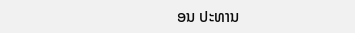ອນ ປະທານ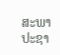ສະພາປະຊາ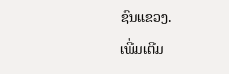ຊົນແຂວງ.
ເພີ່ມເຕີມ